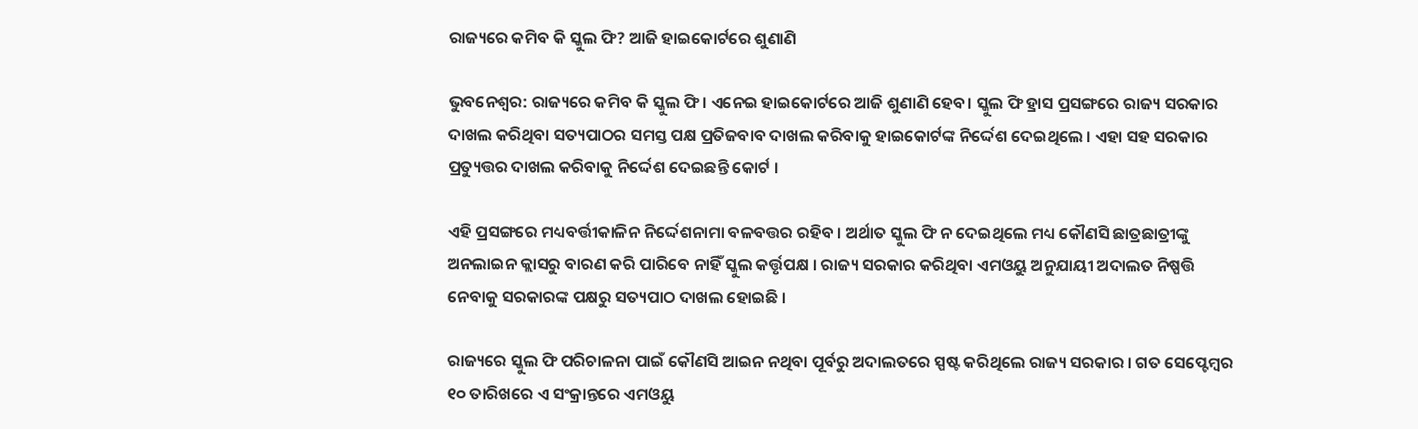ରାଜ୍ୟରେ କମିବ କି ସ୍କୁଲ ଫି? ଆଜି ହାଇକୋର୍ଟରେ ଶୁଣାଣି

ଭୁବନେଶ୍ବର: ରାଜ୍ୟରେ କମିବ କି ସ୍କୁଲ ଫି। ଏନେଇ ହାଇକୋର୍ଟରେ ଆଜି ଶୁଣାଣି ହେବ। ସ୍କୁଲ ଫି ହ୍ରାସ ପ୍ରସଙ୍ଗରେ ରାଜ୍ୟ ସରକାର ଦାଖଲ କରିଥିବା ସତ୍ୟପାଠର ସମସ୍ତ ପକ୍ଷ ପ୍ରତିଜବାବ ଦାଖଲ କରିବାକୁ ହାଇକୋର୍ଟଙ୍କ ନିର୍ଦ୍ଦେଶ ଦେଇଥିଲେ । ଏହା ସହ ସରକାର ପ୍ରତ୍ୟୁତ୍ତର ଦାଖଲ କରିବାକୁ ନିର୍ଦ୍ଦେଶ ଦେଇଛନ୍ତି କୋର୍ଟ ।

ଏହି ପ୍ରସଙ୍ଗରେ ମଧ୍ୟବର୍ତ୍ତୀକାଳିନ ନିର୍ଦ୍ଦେଶନାମା ବଳବତ୍ତର ରହିବ । ଅର୍ଥାତ ସ୍କୁଲ ଫି ନ ଦେଇଥିଲେ ମଧ୍ୟ କୌଣସି ଛାତ୍ରଛାତ୍ରୀଙ୍କୁ ଅନଲାଇନ କ୍ଲାସରୁ ବାରଣ କରି ପାରିବେ ନାହିଁ ସ୍କୁଲ କର୍ତ୍ତୃପକ୍ଷ । ରାଜ୍ୟ ସରକାର କରିଥିବା ଏମଓୟୁ ଅନୁଯାୟୀ ଅଦାଲତ ନିଷ୍ପତ୍ତି ନେବାକୁ ସରକାରଙ୍କ ପକ୍ଷରୁ ସତ୍ୟପାଠ ଦାଖଲ ହୋଇଛି ।

ରାଜ୍ୟରେ ସ୍କୁଲ ଫି ପରିଚାଳନା ପାଇଁ କୌଣସି ଆଇନ ନଥିବା ପୂର୍ବରୁ ଅଦାଲତରେ ସ୍ପଷ୍ଟ କରିଥିଲେ ରାଜ୍ୟ ସରକାର । ଗତ ସେପ୍ଟେମ୍ବର ୧୦ ତାରିଖରେ ଏ ସଂକ୍ରାନ୍ତରେ ଏମଓୟୁ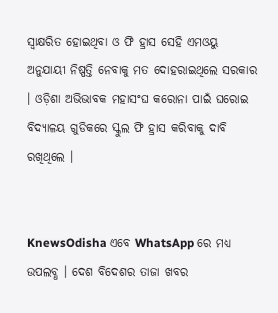ସ୍ୱାକ୍ଷରିତ ହୋଇଥିବା ଓ ଫି ହ୍ରାସ ସେହି ଏମଓୟୁ ଅନୁଯାୟୀ ନିଷ୍ପତ୍ତି ନେବାକୁ ମତ ଦୋହରାଇଥିଲେ ସରକାର । ଓଡ଼ିଶା ଅଭିଭାବକ ମହାସଂଘ କରୋନା ପାଇଁ ଘରୋଇ ବିଦ୍ୟାଳୟ ଗୁଡିକରେ ସ୍କୁଲ ଫି ହ୍ରାସ କରିବାକୁ ଦାବି ରଖିଥିଲେ ।


KnewsOdisha ଏବେ WhatsApp ରେ ମଧ୍ୟ ଉପଲବ୍ଧ । ଦେଶ ବିଦେଶର ତାଜା ଖବର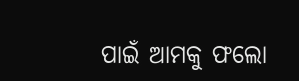ପାଇଁ ଆମକୁ ଫଲୋ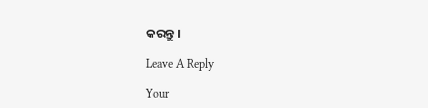କରନ୍ତୁ ।

Leave A Reply

Your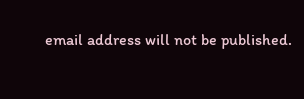email address will not be published.